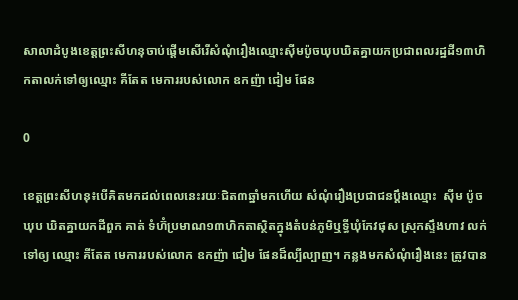សាលាដំបូងខេត្តព្រះសីហនុចាប់ផ្តើមសើរើសំណុំរឿងឈ្មោះស៊ីមប៉ូចឃុបឃិតគ្នាយកប្រជាពលរដ្ឋដី១៣ហិកតាលក់ទៅឲ្យឈ្មោះ គីតែត មេការរបស់លោក ឧកញ៉ា ជៀម ផែន

0

ខេត្តព្រះសីហនុ៖បើគិតមកដល់ពេលនេះរយៈជិត៣ឆ្នាំមកហើយ សំណុំរឿងប្រជាជនប្តឹងឈ្មោះ  ស៊ីម ប៉ូច ឃុប ឃិតគ្នាយកដីពួក គាត់ ទំហ៊ំប្រមាណ១៣ហិកតាស្ថិតក្នុងតំបន់ភូមិឬទ្ធីឃុំកែវផុស ស្រុកស្ទឹងហាវ លក់ ទៅឲ្យ ឈ្មោះ គីតែត មេការរបស់លោក ឧកញ៉ា ជៀម ផែនដ៏ល្បីល្បាញ។ កន្លងមកសំណុំរឿងនេះ ត្រូវបាន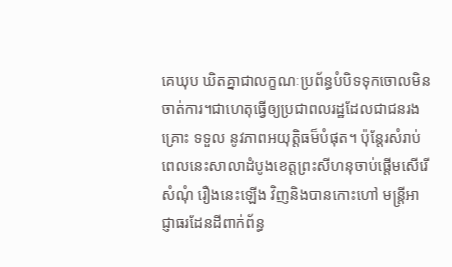គេឃុប ឃិតគ្នាជាលក្ខណៈប្រព័ន្ធបំបិទទុកចោលមិនចាត់ការ។ជាហេតុធ្វើឲ្យប្រជាពលរដ្ឋដែលជាជនរងគ្រោះ ទទួល នូវភាពអយុត្តិធម៏បំផុត។ ប៉ុន្តែរសំរាប់ពេលនេះសាលាដំបូងខេត្តព្រះសីហនុចាប់ផ្តើមសើរើ សំណុំ រឿងនេះឡើង វិញនិងបានកោះហៅ មន្រ្តីអាជ្ញាធរដែនដីពាក់ព័ន្ធ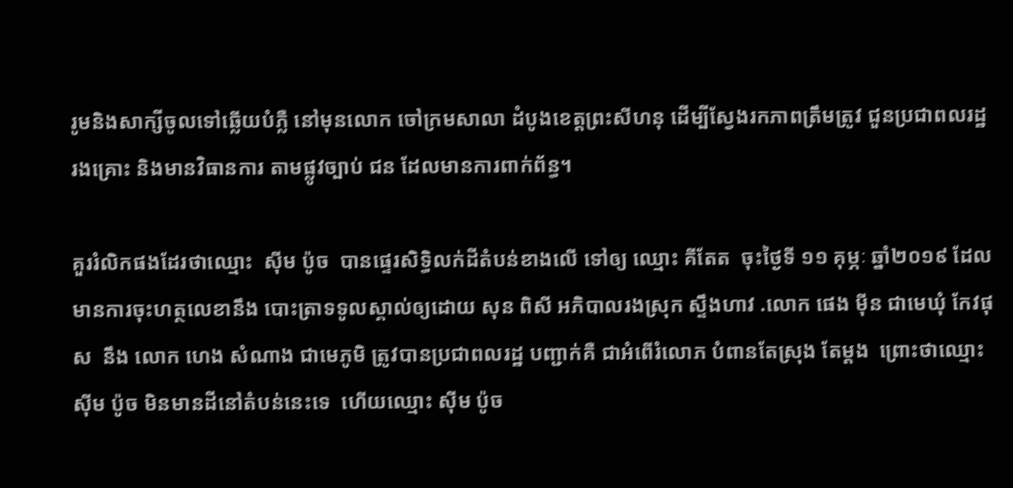រូមនិងសាក្សីចូលទៅឆ្លើយបំភ្លឺ នៅមុនលោក ចៅក្រមសាលា ដំបូងខេត្តព្រះសីហនុ ដើម្បីស្វែងរកភាពត្រឹមត្រូវ ជួនប្រជាពលរដ្ឋរងគ្រោះ និងមានវិធានការ តាមផ្លូវច្បាប់ ជន ដែលមានការពាក់ព័ន្ធ។

គួររំលិកផងដែរថាឈ្មោះ  ស៊ីម ប៉ូច  បានផ្ទេរសិទ្ធិលក់ដីតំបន់ខាងលើ ទៅឲ្យ ឈ្មោះ គីតែត  ចុះថ្ងៃទី ១១ គុម្ភៈ ឆ្នាំ២០១៩ ដែល មានការចុះហត្ថលេខានឹង បោះត្រាទទូលស្គាល់ឲ្យដោយ សុន ពិសី អភិបាលរងស្រុក ស្ទឹងហាវ .លោក ផេង ម៉ីន ជាមេឃុំ កែវផុស  នឹង លោក ហេង សំណាង ជាមេភូមិ ត្រូវបានប្រជាពលរដ្ឋ បញ្ជាក់គឺ ជាអំពើរំលោភ បំពានតែស្រុង តែម្តង  ព្រោះថាឈ្មោះ ស៊ីម ប៉ូច មិនមានដីនៅតំបន់នេះទេ  ហើយឈ្មោះ ស៊ីម ប៉ូច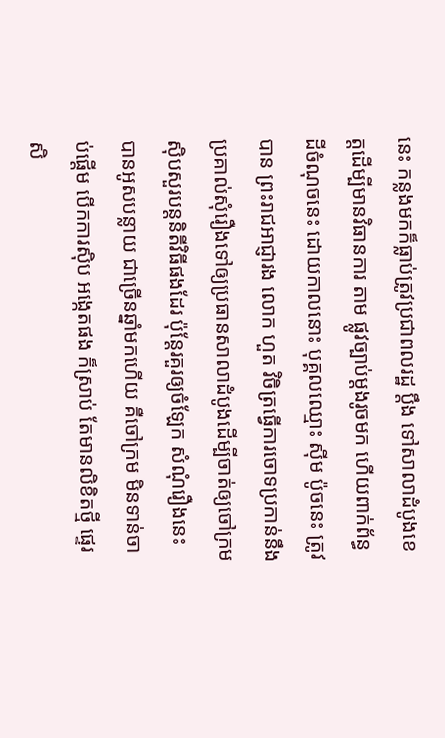នេះ កន្លងមកក៏ធ្លាប់ត្រូវប្រជាពលរដ្ឋ ប្តឹង ទៅសាលាដំបូងខេត្តដើម្បីមានវិធានការ តាម ផ្លូវច្បាប់ម្តងរូចមក ហើយពាក់ព័ន្ធ ដីចំណុចនេះ ដោយកាលនោះ បុគ្គលឈ្មោះ ស៊ីម ប៉ូចនេះ ត្រូវបាន ព្រះរាជអាជ្ញារង លោក ហួត វិចិត្រធ្វើការចោទប្រកាន់នឹងប្រគាល់សុំរឿងទៅឲ្យប្រធានសាលាដំបូងដើម្បីចាត់ឲ្យចៅក្រមស៊ិបសួរបន្តនិតីវិធីផងដែរ ប៉ុន្តែរគួរឲ្យចំឡែក សំណុំរឿងនេះបានអូសបន្លាយ ជាច្រើនឆ្នាំមកហើយ គឺចៅក្រម មិនទាន់ចាប់ផ្តើម បើកការស៊ិប អង្កេតផង ក៏ស្រាប់ តែមានលិខិតថ្មី ផ្ទេរសិ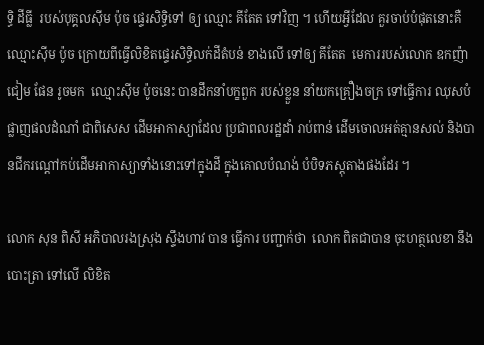ទ្ធិ ដីធ្លី  របស់បុគ្គលស៊ីម ប៉ុច ផ្ទេរសិទ្ធិទៅ ឲ្យ ឈ្មោះ គីតែត ទៅវិញ ។ ហើយអ្វីដែល គួរចាប់បំផុតនោះគឺ  ឈ្មោះស៊ីម ប៉ូច ក្រោយពីធ្វើលិខិតផ្ទេរសិទ្ធិលក់ដីតំបន់ ខាងលើ ទៅឲ្យ គីតែត  មេការរបស់លោក ឧកញ៉ា ជៀម ផែន រូចមក  ឈ្មោះស៊ីម ប៉ូចនេះ បានដឹកនាំបក្ខពួក របស់ខ្លួន នាំយកគ្រឿងចក្រ ទៅធ្វើការ ឈុសបំផ្លាញផលដំណាំ ជាពិសេស ដើមអាកាស្យាដែល ប្រជាពលរដ្ឋដាំ រាប់ពាន់ ដើមចោលអត់គ្មានសល់ និងបានជីករណ្តៅកប់ដើមអាកាស្យាទាំងនោះទៅក្នុងដី ក្នុងគោលបំណង់ បំបិទភស្តុតាងផងដែរ ។

លោក សុន ពិសី អភិបាលរងស្រុង ស្ទឹងហាវ បាន ធ្វើការ បញ្ជាក់ថា  លោក ពិតជាបាន ចុះហត្ថលេខា នឹង បោះត្រា ទៅលើ លិខិត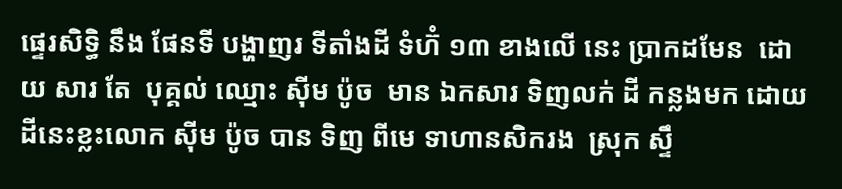ផ្ទេរសិទ្ធិ នឹង ផែនទី បង្ហាញរ ទីតាំងដី ទំហ៊ំ ១៣ ខាងលើ នេះ ប្រាកដមែន  ដោយ សារ តែ  បុគ្គល់ ឈ្មោះ ស៊ីម ប៉ូច  មាន ឯកសារ ទិញលក់ ដី កន្លងមក ដោយដីនេះខ្លះលោក ស៊ីម ប៉ូច បាន ទិញ ពីមេ ទាហានសិករង  ស្រុក ស្ទឹ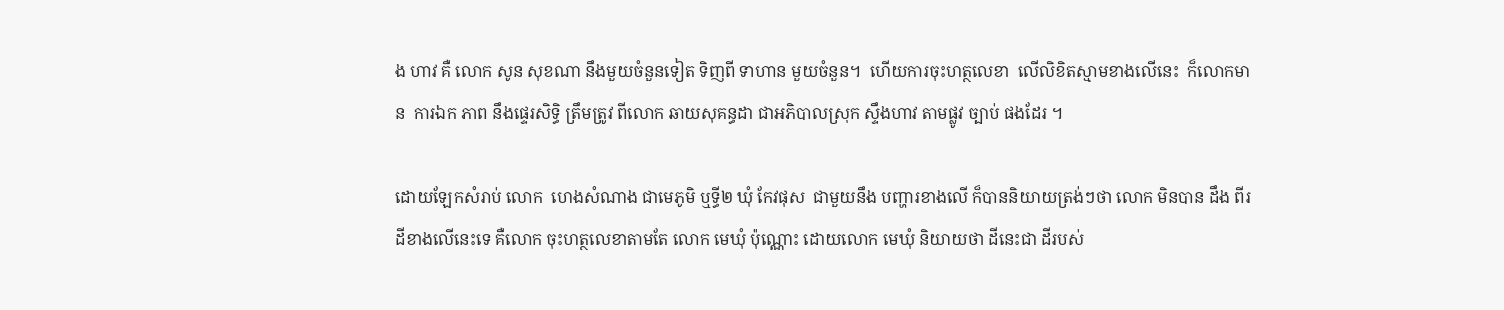ង ហាវ គឺ លោក សូន សុខណា នឹងមួយចំនួនទៀត ទិញពី ទាហាន មួយចំនួន។  ហើយការចុះហត្ថលេខា  លើលិខិតស្មាមខាងលើនេះ  ក៏លោកមាន  ការឯក ភាព នឹងផ្ទេរសិទ្ធិ ត្រឹមត្រូវ ពីលោក ឆាយសុគន្ធដា ជាអភិបាលស្រុក ស្ទឹងហាវ តាមផ្លូវ ច្បាប់ ផងដែរ ។

ដោយឡែកសំរាប់ លោក  ហេងសំណាង ជាមេភូមិ ឬទ្ធី២ ឃុំ កែវផុស  ជាមួយនឹង បញ្ហារខាងលើ ក៏បាននិយាយត្រង់ៗថា លោក មិនបាន ដឹង ពីរ ដីខាងលើនេះទេ គឺលោក ចុះហត្ថលេខាតាមតែ លោក មេឃុំ ប៉ុណ្ណោះ ដោយលោក មេឃុំ និយាយថា ដីនេះជា ដីរបស់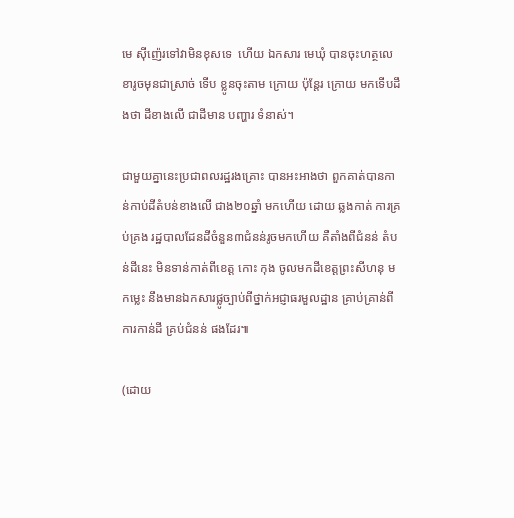មេ ស៊ីញ៉េរទៅវាមិនខុសទេ  ហើយ ឯកសារ មេឃុំ បានចុះហត្ថលេខារូចមុនជាស្រាច់ ទើប ខ្លូនចុះតាម ក្រោយ ប៉ុន្តែរ ក្រោយ មកទើបដឹងថា ដីខាងលើ ជាដីមាន បញ្ហារ ទំនាស់។

ជាមួយគ្នានេះប្រជាពលរដ្ឋរងគ្រោះ បានអះអាងថា ពួកគាត់បានកាន់កាប់ដីតំបន់ខាងលើ ជាង២០ឆ្នាំ មកហើយ ដោយ ឆ្លងកាត់ ការគ្រប់គ្រង រដ្ឋបាលដែនដីចំនួន៣ជំនន់រូចមកហើយ គឺតាំងពីជំនន់ តំបន់ដីនេះ មិនទាន់កាត់ពីខេត្ត កោះ កុង ចូលមកដីខេត្តព្រះសីហនុ មកម្លេះ នឹងមានឯកសារផ្លូច្បាប់ពីថ្នាក់អជ្ញាធរមួលដ្ឋាន គ្រាប់គ្រាន់ពីការកាន់ដី គ្រប់ជំនន់ ផងដែរ៕

(ដោយ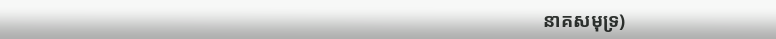នាគសមុទ្រ)